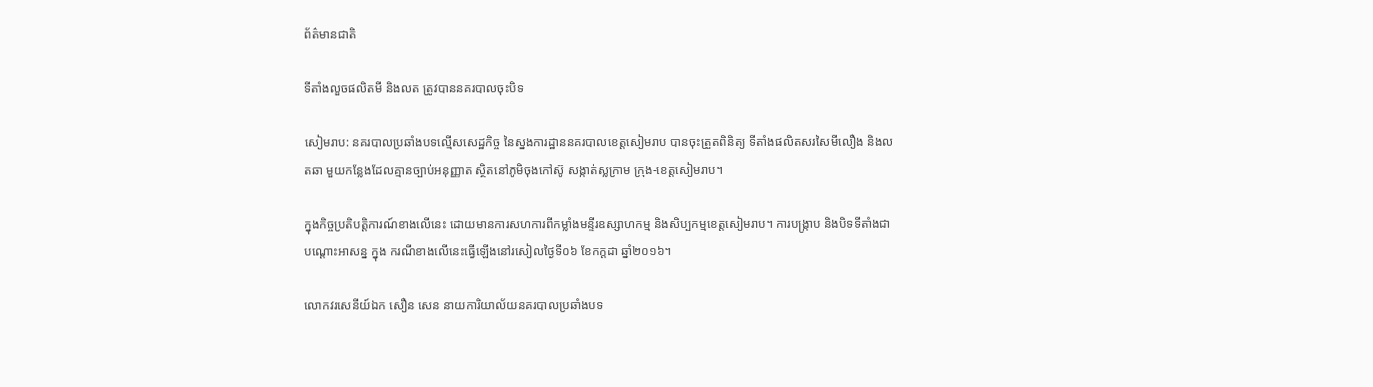ព័ត៌មានជាតិ

ទីតាំងលួចផលិតមី និងលត ត្រូវបាននគរបាលចុះបិទ

សៀមរាប: នគរបាលប្រឆាំងបទល្មើសសេដ្ឋកិច្ច នៃស្នងការដ្ឋាននគរបាលខេត្តសៀមរាប បានចុះត្រួតពិនិត្យ ទីតាំងផលិតសរសៃមីលឿង និងលតឆា មួយកន្លែងដែលគ្មានច្បាប់អនុញ្ញាត ស្ថិតនៅភូមិចុងកៅស៊ូ សង្កាត់ស្លក្រាម ក្រុង-ខេត្តសៀមរាប។

ក្នុងកិច្ចប្រតិបត្តិការណ៍ខាងលើនេះ ដោយមានការសហការពីកម្លាំងមន្ទីរឧស្សាហកម្ម និងសិប្បកម្មខេត្តសៀមរាប។ ការបង្រ្កាប និងបិទទីតាំងជាបណ្ដោះអាសន្ន ក្នុង ករណីខាងលើនេះធ្វើឡើងនៅរសៀលថ្ងៃទី០៦ ខែកក្ដដា ឆ្នាំ២០១៦។

លោកវរសេនីយ៍ឯក សឿន សេន នាយការិយាល័យនគរបាលប្រឆាំងបទ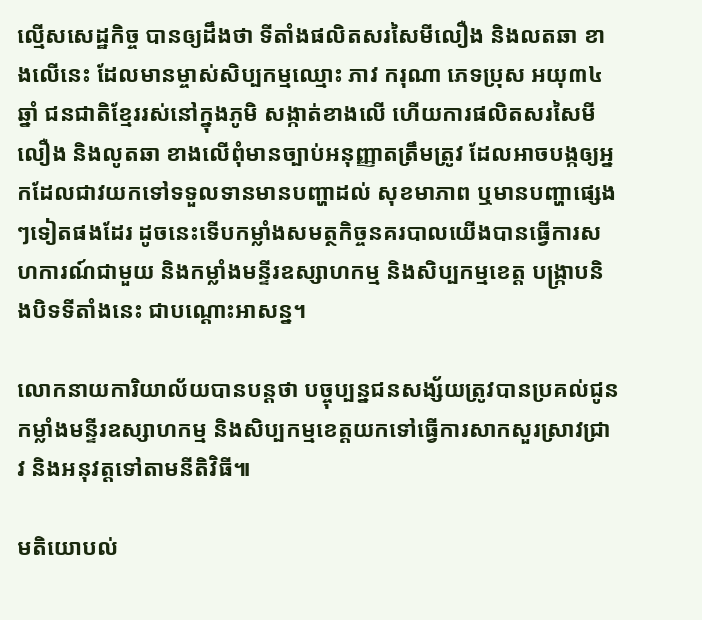ល្មើសសេដ្ឋកិច្ច បានឲ្យដឹងថា ទីតាំងផលិតសរសៃមីលឿង និងលតឆា ខាងលើនេះ ដែលមានម្ចាស់សិប្បកម្មឈ្មោះ ភាវ ករុណា ភេទប្រុស អយុ៣៤ឆ្នាំ ជនជាតិខ្មែររស់នៅក្នុងភូមិ សង្កាត់ខាងលើ ហើយការផលិតសរសៃមីលឿង និងលូតឆា ខាងលើពុំមានច្បាប់អនុញ្ញាតត្រឹមត្រូវ ដែលអាចបង្កឲ្យអ្នកដែលជាវយកទៅទទួលទានមានបញ្ហាដល់ សុខមាភាព ឬមានបញ្ហាផ្សេងៗទៀតផងដែរ ដូចនេះទើបកម្លាំងសមត្ថកិច្ចនគរបាលយើងបានធ្វើការសហការណ៍ជាមួយ និងកម្លាំងមន្ទីរឧស្សាហកម្ម និងសិប្បកម្មខេត្ត បង្ក្រាបនិងបិទទីតាំងនេះ ជាបណ្ដោះអាសន្ន។

លោកនាយការិយាល័យបានបន្តថា បច្ចុប្បន្នជនសង្ស័យត្រូវបានប្រគល់ជូនកម្លាំងមន្ទីរឧស្សាហកម្ម និងសិប្បកម្មខេត្តយកទៅធ្វើការសាកសួរស្រាវជ្រាវ និងអនុវត្តទៅតាមនីតិវិធី៕

មតិយោបល់